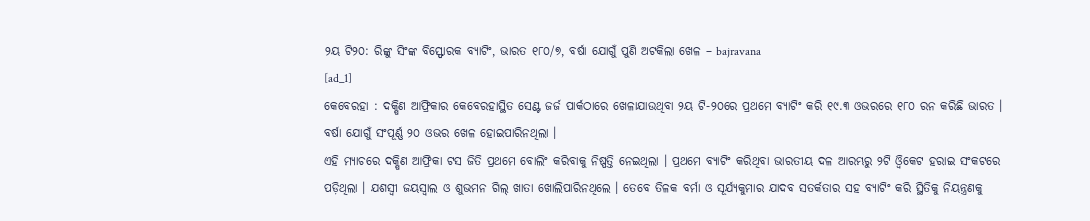୨ୟ ଟି୨୦: ରିଙ୍କୁ ସିଂଙ୍କ ବିସ୍ଫୋରକ ବ୍ୟାଟିଂ, ଭାରତ ୧୮୦/୭, ବର୍ଷା ଯୋଗୁଁ ପୁଣି ଅଟକିଲା ଖେଳ – bajravana
[ad_1]
କେବେରହା : ଦକ୍ଷିଣ ଆଫ୍ରିକାର କେବେରହାସ୍ଥିତ ସେଣ୍ଟ ଜର୍ଜ ପାର୍କଠାରେ ଖେଳାଯାଉଥିବା ୨ୟ ଟି-୨୦ରେ ପ୍ରଥମେ ବ୍ୟାଟିଂ କରି ୧୯.୩ ଓଭରରେ ୧୮୦ ରନ କରିଛି ଭାରତ । ବର୍ଷା ଯୋଗୁଁ ସଂପୂର୍ଣ୍ଣ ୨୦ ଓଭର ଖେଳ ହୋଇପାରିନଥିଲା ।
ଏହି ମ୍ୟାଚରେ ଦକ୍ଷିଣ ଆଫ୍ରିକା ଟସ ଜିତି ପ୍ରଥମେ ବୋଲିଂ କରିବାକୁ ନିଷ୍ପତ୍ତି ନେଇଥିଲା । ପ୍ରଥମେ ବ୍ୟାଟିଂ କରିଥିବା ଭାରତୀୟ ଦଳ ଆରମ୍ଭରୁ ୨ଟି ଓ୍ବିକେଟ ହରାଇ ସଂକଟରେ ପଡ଼ିଥିଲା । ଯଶସ୍ବୀ ଜୟସ୍ବାଲ ଓ ଶୁଭମନ ଗିଲ୍ ଖାତା ଖୋଲିପାରିନଥିଲେ । ତେବେ ତିଳକ ବର୍ମା ଓ ସୂର୍ଯ୍ୟକୁମାର ଯାଦବ ସତର୍କତାର ସହ ବ୍ୟାଟିଂ କରି ସ୍ଥିତିକୁ ନିୟନ୍ତ୍ରଣକୁ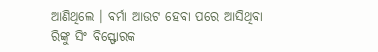ଆଣିଥିଲେ । ବର୍ମା ଆଉଟ ହେବା ପରେ ଆସିଥିବା ରିଙ୍କୁ ସିଂ ବିସ୍ଫୋରକ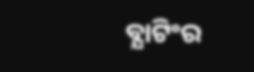ବ୍ଯାଟିଂର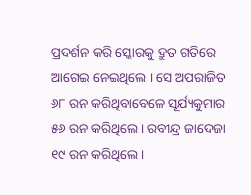ପ୍ରଦର୍ଶନ କରି ସ୍କୋରକୁ ଦ୍ରୁତ ଗତିରେ ଆଗେଇ ନେଇଥିଲେ । ସେ ଅପରାଜିତ ୬୮ ରନ କରିଥିବାବେଳେ ସୂର୍ଯ୍ୟକୁମାର ୫୬ ରନ କରିଥିଲେ । ରବୀନ୍ଦ୍ର ଜାଦେଜା ୧୯ ରନ କରିଥିଲେ ।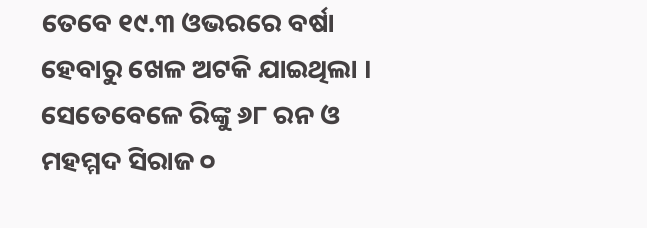ତେବେ ୧୯.୩ ଓଭରରେ ବର୍ଷା ହେବାରୁ ଖେଳ ଅଟକି ଯାଇଥିଲା । ସେତେବେଳେ ରିଙ୍କୁ ୬୮ ରନ ଓ ମହମ୍ମଦ ସିରାଜ ୦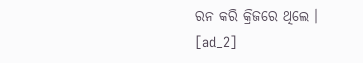ରନ କରି କ୍ରିଜରେ ଥିଲେ ।
[ad_2]